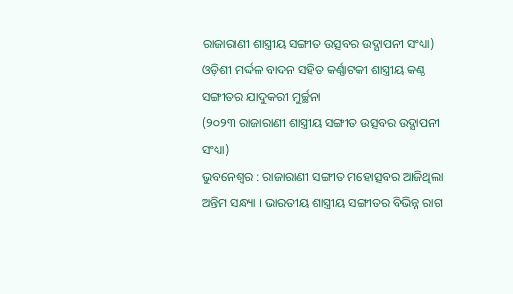ରାଜାରାଣୀ ଶାସ୍ତ୍ରୀୟ ସଙ୍ଗୀତ ଉତ୍ସବର ଉଦ୍ଯାପନୀ ସଂଧ୍ୟା)
ଓଡ଼ିଶୀ ମର୍ଦ୍ଦଳ ବାଦନ ସହିତ କର୍ଣ୍ଣାଟକୀ ଶାସ୍ତ୍ରୀୟ କଣ୍ଠ ସଙ୍ଗୀତର ଯାଦୁକରୀ ମୁର୍ଚ୍ଛନା
(୨୦୨୩ ରାଜାରାଣୀ ଶାସ୍ତ୍ରୀୟ ସଙ୍ଗୀତ ଉତ୍ସବର ଉଦ୍ଯାପନୀ ସଂଧ୍ୟା)
ଭୁବନେଶ୍ୱର : ରାଜାରାଣୀ ସଙ୍ଗୀତ ମହୋତ୍ସବର ଆଜିଥିଲା ଅନ୍ତିମ ସନ୍ଧ୍ୟା । ଭାରତୀୟ ଶାସ୍ତ୍ରୀୟ ସଙ୍ଗୀତର ବିଭିନ୍ନ ରାଗ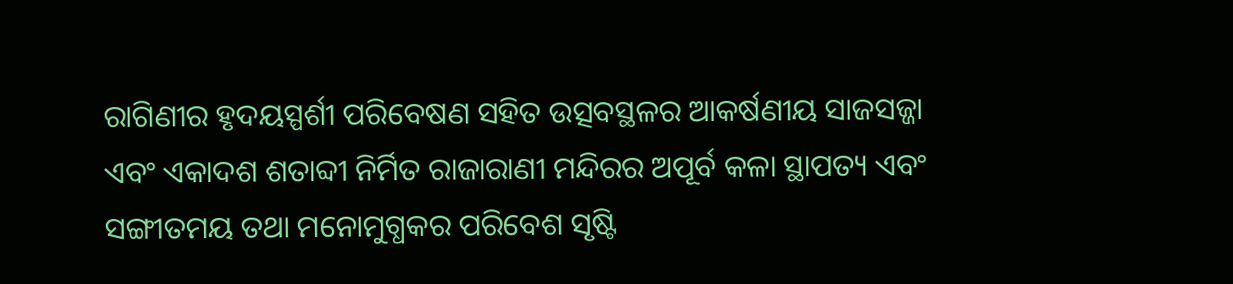ରାଗିଣୀର ହୃଦୟସ୍ପର୍ଶୀ ପରିବେଷଣ ସହିତ ଉତ୍ସବସ୍ଥଳର ଆକର୍ଷଣୀୟ ସାଜସଜ୍ଜା ଏବଂ ଏକାଦଶ ଶତାବ୍ଦୀ ନିର୍ମିତ ରାଜାରାଣୀ ମନ୍ଦିରର ଅପୂର୍ବ କଳା ସ୍ଥାପତ୍ୟ ଏବଂ ସଙ୍ଗୀତମୟ ତଥା ମନୋମୁଗ୍ଧକର ପରିବେଶ ସୃଷ୍ଟି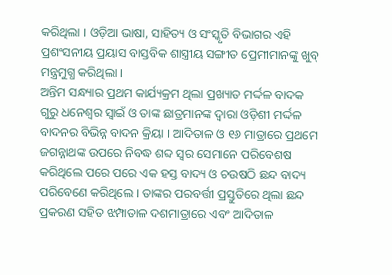କରିଥିଲା । ଓଡ଼ିଆ ଭାଷା, ସାହିତ୍ୟ ଓ ସଂସ୍କୃତି ବିଭାଗର ଏହି ପ୍ରଶଂସନୀୟ ପ୍ରୟାସ ବାସ୍ତବିକ ଶାସ୍ତ୍ରୀୟ ସଙ୍ଗୀତ ପ୍ରେମୀମାନଙ୍କୁ ଖୁବ୍ ମନ୍ତ୍ରମୁଗ୍ଧ କରିଥିଲା ।
ଅନ୍ତିମ ସନ୍ଧ୍ୟାର ପ୍ରଥମ କାର୍ଯ୍ୟକ୍ରମ ଥିଲା ପ୍ରଖ୍ୟାତ ମର୍ଦ୍ଦଳ ବାଦକ ଗୁରୁ ଧନେଶ୍ୱର ସ୍ୱାଇଁ ଓ ତାଙ୍କ ଛାତ୍ରମାନଙ୍କ ଦ୍ୱାରା ଓଡ଼ିଶୀ ମର୍ଦ୍ଦଳ ବାଦନର ବିଭିନ୍ନ ବାଦନ କ୍ରିୟା । ଆଦିତାଳ ଓ ୧୬ ମାତ୍ରାରେ ପ୍ରଥମେ ଜଗନ୍ନାଥଙ୍କ ଉପରେ ନିବଦ୍ଧ ଶବ୍ଦ ସ୍ୱର ସେମାନେ ପରିବେଶଷ କରିଥିଲେ ପରେ ପରେ ଏକ ହସ୍ତ ବାଦ୍ୟ ଓ ଚଉଷଠି ଛନ୍ଦ ବାଦ୍ୟ ପରିବେଣେ କରିଥିଲେ । ତାଙ୍କର ପରବର୍ତ୍ତୀ ପ୍ରସ୍ତୁତିରେ ଥିଲା ଛନ୍ଦ ପ୍ରକରଣ ସହିତ ଝମ୍ପାତାଳ ଦଶମାତ୍ରାରେ ଏବଂ ଆଦିତାଳ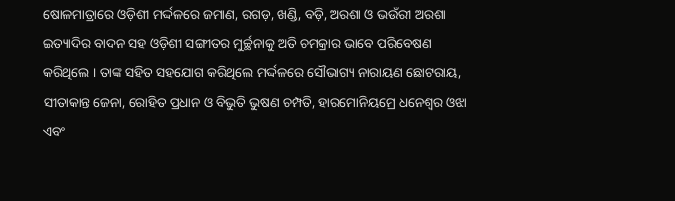ଷୋଳମାତ୍ରାରେ ଓଡ଼ିଶୀ ମର୍ଦ୍ଦଳରେ ଜମାଣ, ରଗଡ଼, ଖଣ୍ଡି, ବଡ଼ି, ଅରଶା ଓ ଭଉଁରୀ ଅରଶା ଇତ୍ୟାଦିର ବାଦନ ସହ ଓଡ଼ିଶୀ ସଙ୍ଗୀତର ମୁର୍ଚ୍ଛନାକୁ ଅତି ଚମକ୍ରାର ଭାବେ ପରିବେଷଣ କରିଥିଲେ । ତାଙ୍କ ସହିତ ସହଯୋଗ କରିଥିଲେ ମର୍ଦ୍ଦଳରେ ସୌଭାଗ୍ୟ ନାରାୟଣ ଛୋଟରାୟ, ସୀତାକାନ୍ତ ଜେନା, ରୋହିତ ପ୍ରଧାନ ଓ ବିଭୁତି ଭୁଷଣ ଚମ୍ପତି, ହାରମୋନିୟମ୍ରେ ଧନେଶ୍ୱର ଓଝା ଏବଂ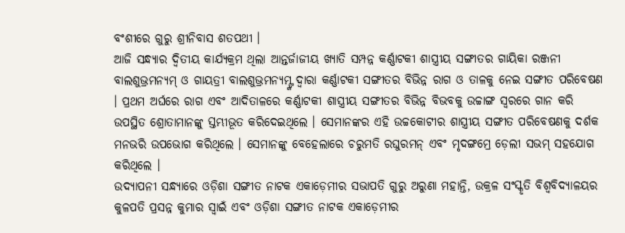ବଂଶୀରେ ଗୁରୁ ଶ୍ରୀନିବାସ ଶତପଥୀ ।
ଆଜି ସନ୍ଧ୍ୟାର ଦ୍ୱିତୀୟ କାର୍ଯ୍ୟକ୍ରମ ଥିଲା ଆନ୍ତର୍ଜାଜୀୟ ଖ୍ୟାତି ସମ୍ପନ୍ନ କର୍ଣ୍ଣାଟକୀ ଶାସ୍ତ୍ରୀୟ ସଙ୍ଗୀତର ଗାୟିକା ରଞ୍ଜନୀ ବାଲଶୁଭ୍ରମନ୍ୟମ୍ ଓ ଗାୟତ୍ରୀ ବାଲଶୁଭ୍ରମନ୍ୟମ୍ଙ୍କ ଦ୍ୱାରା କର୍ଣ୍ଣାଟକୀ ସଙ୍ଗୀତର ବିଭିନ୍ନ ରାଗ ଓ ତାଳକୁ ନେଇ ସଙ୍ଗୀତ ପରିବେଷଣ । ପ୍ରଥମ ଅର୍ଘରେ ରାଗ ଏବଂ ଆଦିତାଳରେ କର୍ଣ୍ଣାଟକୀ ଶାସ୍ତ୍ରୀୟ ସଙ୍ଗୀତର ବିଭିନ୍ନ ବିଭବକୁ ଉଚ୍ଚାଙ୍ଗ ସ୍ୱରରେ ଗାନ କରି ଉପସ୍ଥିତ ଶ୍ରୋତାମାନଙ୍କୁ ସ୍ତମ୍ଭୀଭୂତ କରିଦେଇଥିଲେ । ସେମାନଙ୍କର ଏହି ଉଚ୍ଚକୋଟୀର ଶାସ୍ତ୍ରୀୟ ସଙ୍ଗୀତ ପରିବେଷଣକୁ ଦର୍ଶକ ମନଭରି ଉପଭୋଗ କରିଥିଲେ । ସେମାନଙ୍କୁ ବେହେଲାରେ ଚରୁମତି ରଘୁରମନ୍ ଏବଂ ମୃଦଙ୍ଗମ୍ରେ ଡ଼େଲୀ ସଭମ୍ ସହଯୋଗ କରିଥିଲେ ।
ଉଦ୍ଯାପନୀ ସନ୍ଧ୍ୟାରେ ଓଡ଼ିଶା ସଙ୍ଗୀତ ନାଟକ ଏକାଡ଼େମୀର ସଭାପତି ଗୁରୁ ଅରୁଣା ମହାନ୍ତି, ଉକ୍ରଳ ସଂସ୍କୃତି ବିଶ୍ୱବିଦ୍ୟାଳୟର କୁଳପତି ପ୍ରସନ୍ନ କୁମାର ସ୍ୱାଇଁ ଏବଂ ଓଡ଼ିଶା ସଙ୍ଗୀତ ନାଟକ ଏକାଡ଼େମୀର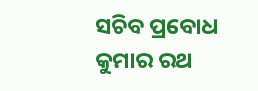ସଚିବ ପ୍ରବୋଧ କୁମାର ରଥ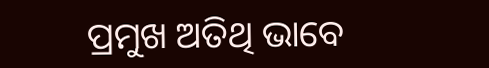ପ୍ରମୁଖ ଅତିଥି ଭାବେ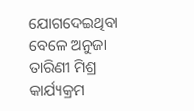ଯୋଗଦେଇଥିବା ବେଳେ ଅନୁଜା ତାରିଣୀ ମିଶ୍ର କାର୍ଯ୍ୟକ୍ରମ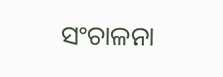ସଂଚାଳନା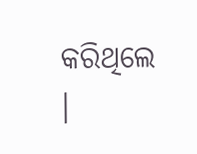କରିଥିଲେ ।